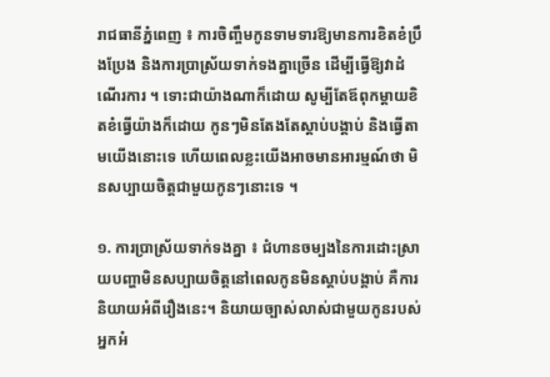រាជធានីភ្នំពេញ ៖ ការចិញ្ចឹមកូនទាមទារឱ្យមានការខិតខំប្រឹងប្រែង និងការប្រាស្រ័យទាក់ទងគ្នាច្រើន ដើម្បីធ្វើឱ្យវាដំណើរការ ។ ទោះជាយ៉ាងណាក៏ដោយ សូម្បីតែឪពុកម្តាយខិតខំធ្វើយ៉ាងក៏ដោយ កូនៗមិនតែងតែស្តាប់បង្គាប់ និងធ្វើតាមយើងនោះទេ ហើយពេលខ្លះយើងអាចមានអារម្មណ៍ថា មិនសប្បាយចិត្តជាមួយកូនៗនោះទេ ។

១. ការប្រាស្រ័យទាក់ទងគ្នា ៖ ជំហានចម្បងនៃការដោះស្រាយបញ្ហាមិនសប្បាយចិត្តនៅពេលកូនមិនស្តាប់បង្គាប់ គឺការនិយាយអំពីរឿងនេះ។ និយាយច្បាស់លាស់ជាមួយកូនរបស់អ្នកអំ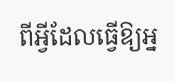ពីអ្វីដែលធ្វើឱ្យអ្ន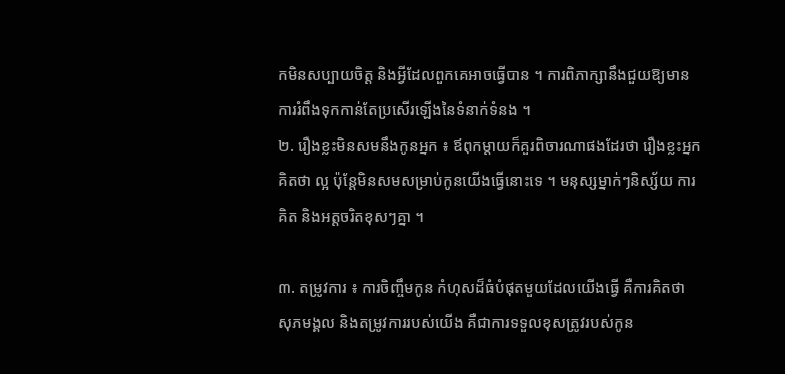កមិនសប្បាយចិត្ត និងអ្វីដែលពួកគេអាចធ្វើបាន ។ ការពិភាក្សានឹងជួយឱ្យមានការរំពឹងទុកកាន់តែប្រសើរឡើងនៃទំនាក់ទំនង ។
២. រឿងខ្លះមិនសមនឹងកូនអ្នក ៖ ឪពុកម្តាយក៏គួរពិចារណាផងដែរថា រឿងខ្លះអ្នកគិតថា ល្អ ប៉ុន្តែមិនសមសម្រាប់កូនយើងធ្វើនោះទេ ។ មនុស្សម្នាក់ៗនិស្ស័យ ការគិត និងអត្តចរិតខុសៗគ្នា ។

៣. តម្រូវការ ៖ ការចិញ្ចឹមកូន កំហុសដ៏ធំបំផុតមួយដែលយើងធ្វើ គឺការគិតថា សុភមង្គល និងតម្រូវការរបស់យើង គឺជាការទទួលខុសត្រូវរបស់កូន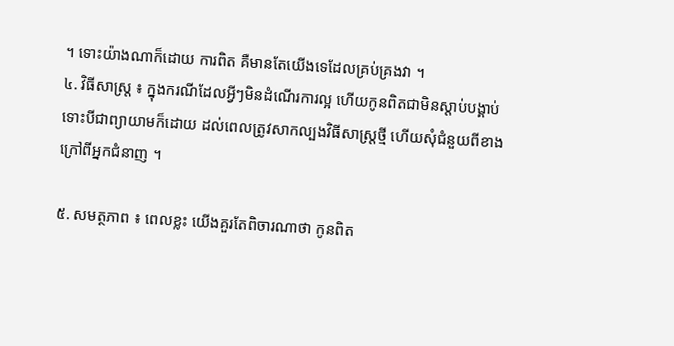។ ទោះយ៉ាងណាក៏ដោយ ការពិត គឺមានតែយើងទេដែលគ្រប់គ្រងវា ។
៤. វិធីសាស្ត្រ ៖ ក្នុងករណីដែលអ្វីៗមិនដំណើរការល្អ ហើយកូនពិតជាមិនស្តាប់បង្គាប់ទោះបីជាព្យាយាមក៏ដោយ ដល់ពេលត្រូវសាកល្បងវិធីសាស្ត្រថ្មី ហើយសុំជំនួយពីខាងក្រៅពីអ្នកជំនាញ ។

៥. សមត្ថភាព ៖ ពេលខ្លះ យើងគួរតែពិចារណាថា កូនពិត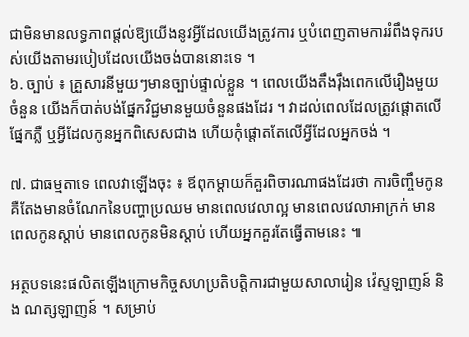ជាមិនមានលទ្ធភាពផ្តល់ឱ្យយើងនូវអ្វីដែលយើងត្រូវការ ឬបំពេញតាមការរំពឹងទុករបស់យើងតាមរបៀបដែលយើងចង់បាននោះទេ ។
៦. ច្បាប់ ៖ គ្រួសារនីមួយៗមានច្បាប់ផ្ទាល់ខ្លួន ។ ពេលយើងតឹងរ៉ឹងពេកលើរឿងមួយចំនួន យើងក៏បាត់បង់ផ្នែកវិជ្ជមានមួយចំនួនផងដែរ ។ វាដល់ពេលដែលត្រូវផ្តោតលើផ្នែកភ្លឺ ឬអ្វីដែលកូនអ្នកពិសេសជាង ហើយកុំផ្តោតតែលើអ្វីដែលអ្នកចង់ ។

៧. ជាធម្មតាទេ ពេលវាឡើងចុះ ៖ ឪពុកម្តាយក៏គួរពិចារណាផងដែរថា ការចិញ្ចឹមកូន គឺតែងមានចំណែកនៃបញ្ហាប្រឈម មានពេលវេលាល្អ មានពេលវេលាអាក្រក់ មានពេលកូនស្តាប់ មានពេលកូនមិនស្តាប់ ហើយអ្នកគួរតែធ្វើតាមនេះ ៕

អត្ថបទនេះផលិតឡើងក្រោមកិច្ចសហប្រតិបត្តិការជាមួយសាលារៀន វ៉េស្ទឡាញន៍ និង ណត្សឡាញន៍ ។ សម្រាប់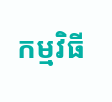កម្មវិធី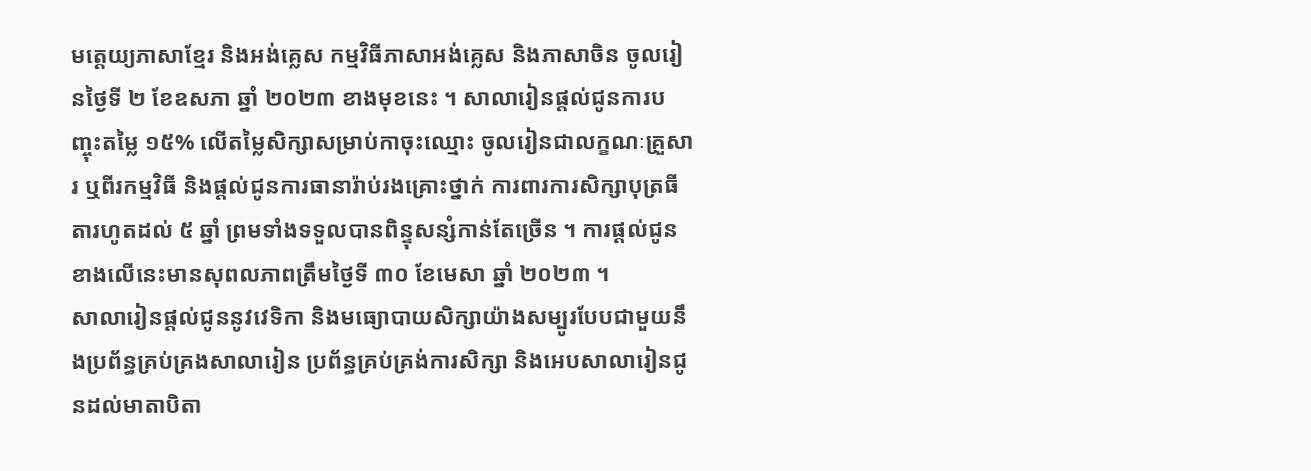មត្តេយ្យភាសាខ្មែរ និងអង់គ្លេស កម្មវិធីភាសាអង់គ្លេស និងភាសាចិន ចូលរៀនថ្ងៃទី ២ ខែឧសភា ឆ្នាំ ២០២៣ ខាងមុខនេះ ។ សាលារៀនផ្តល់ជូនការបញ្ចុះតម្លៃ ១៥% លើតម្លៃសិក្សាសម្រាប់កាចុះឈ្មោះ ចូលរៀនជាលក្ខណៈគ្រួសារ ឬពីរកម្មវិធី និងផ្តល់ជូនការធានារ៉ាប់រងគ្រោះថ្នាក់ ការពារការសិក្សាបុត្រធីតារហូតដល់ ៥ ឆ្នាំ ព្រមទាំងទទួលបានពិន្ទុសន្សំកាន់តែច្រើន ។ ការផ្តល់ជូនខាងលើនេះមានសុពលភាពត្រឹមថ្ងៃទី ៣០ ខែមេសា ឆ្នាំ ២០២៣ ។
សាលារៀនផ្តល់ជូននូវវេទិកា និងមធ្យោបាយសិក្សាយ៉ាងសម្បូរបែបជាមួយនឹងប្រព័ន្ធគ្រប់គ្រងសាលារៀន ប្រព័ន្ធគ្រប់គ្រង់ការសិក្សា និងអេបសាលារៀនជូនដល់មាតាបិតា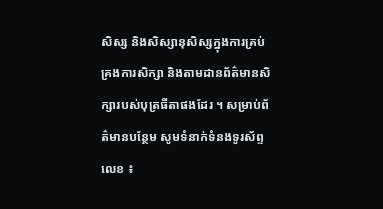សិស្ស និងសិស្សានុសិស្សក្នុងការគ្រប់គ្រងការសិក្សា និងតាមដានព័ត៌មានសិក្សារបស់បុត្រធីតាផងដែរ ។ សម្រាប់ព័ត៌មានបន្ថែម សូមទំនាក់ទំនងទូរស័ព្ទលេខ ៖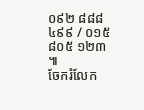០៩២ ៨៨៨ ៤៩៩ / ០១៥ ៨០៥ ១២៣ ៕
ចែករំលែក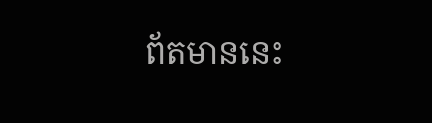ព័តមាននេះ